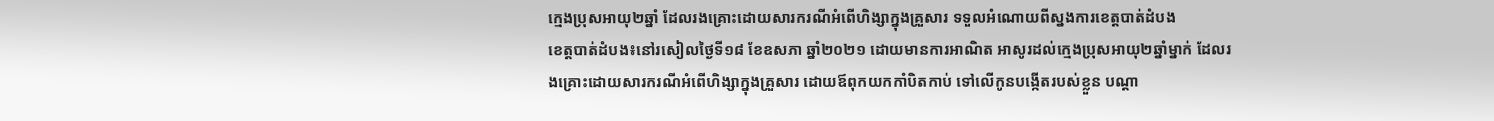ក្មេងប្រុសអាយុ២ឆ្នាំ ដែលរងគ្រោះដោយសារករណីអំពើហិង្សាក្នុងគ្រួសារ ទទួលអំណោយពីស្នងការខេត្តបាត់ដំបង
ខេត្តបាត់ដំបង៖នៅរសៀលថ្ងៃទី១៨ ខែឧសភា ឆ្នាំ២០២១ ដោយមានការអាណិត អាសូរដល់ក្មេងប្រុសអាយុ២ឆ្នាំម្នាក់ ដែលរងគ្រោះដោយសារករណីអំពើហិង្សាក្នុងគ្រួសារ ដោយឪពុកយកកាំបិតកាប់ ទៅលើកូនបង្កើតរបស់ខ្លួន បណ្តា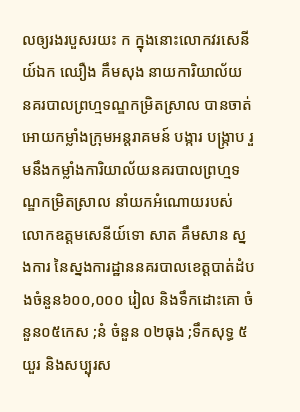លឲ្យរងរបួសរយះ ក ក្នុងនោះលោកវរសេនីយ៍ឯក ឈឿង គឹមសុង នាយការិយាល័យ នគរបាលព្រហ្មទណ្ឌកម្រិតស្រាល បានចាត់អោយកម្លាំងក្រុមអន្តរាគមន៍ បង្ការ បង្ក្រាប រួមនឹងកម្លាំងការិយាល័យនគរបាលព្រហ្មទណ្ឌកម្រិតស្រាល នាំយកអំណោយរបស់លោកឧត្ដមសេនីយ៍ទោ សាត គឹមសាន ស្នងការ នៃស្នងការដ្ឋាននគរបាលខេត្តបាត់ដំបងចំនួន៦០០,០០០ រៀល និងទឹកដោះគោ ចំនួន០៥កេស ;នំ ចំនួន ០២ធុង ;ទឹកសុទ្ធ ៥យួរ និងសប្បុរស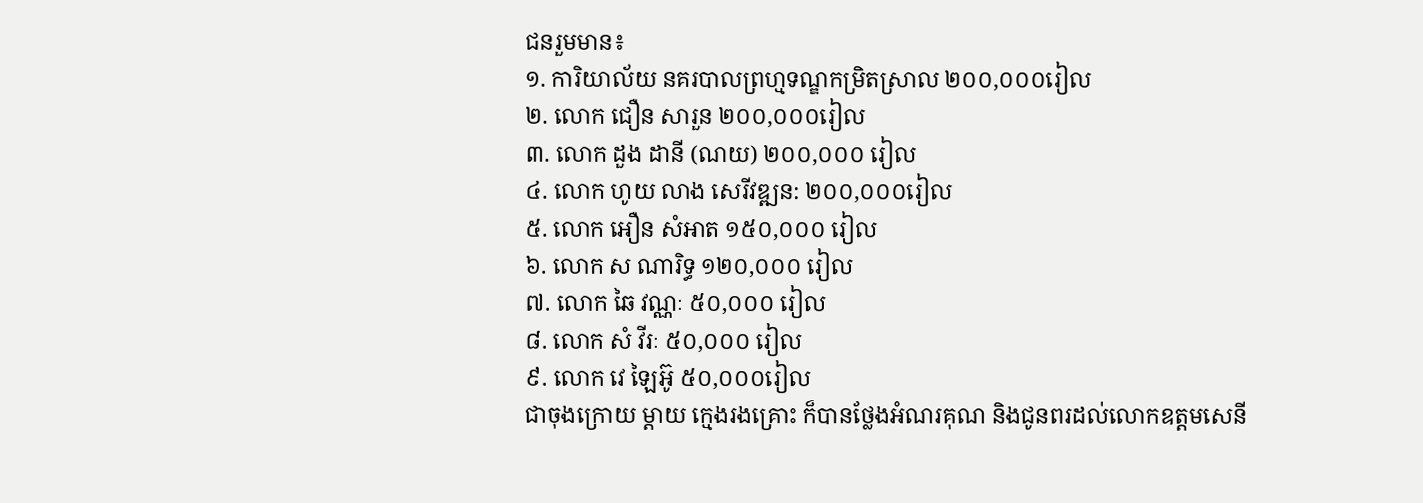ជនរួមមាន៖
១. ការិយាល័យ នគរបាលព្រហ្មទណ្ឌកម្រិតស្រាល ២០០,០០០រៀល
២. លោក ជឿន សារួន ២០០,០០០រៀល
៣. លោក ដួង ដានី (ណយ) ២០០,០០០ រៀល
៤. លោក ហូយ លាង សេរីវឌ្ឍន: ២០០,០០០រៀល
៥. លោក អឿន សំអាត ១៥០,០០០ រៀល
៦. លោក ស ណារិទ្ធ ១២០,០០០ រៀល
៧. លោក ឆៃ វណ្ណៈ ៥០,០០០ រៀល
៨. លោក សំ វីរៈ ៥០,០០០ រៀល
៩. លោក វេ ឡៃអ៊ូ ៥០,០០០រៀល
ជាចុងក្រោយ ម្តាយ ក្មេងរងគ្រោះ ក៏បានថ្លែងអំណរគុណ និងជូនពរដល់លោកឧត្ដមសេនី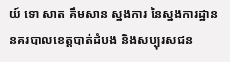យ៍ ទោ សាត គឹមសាន ស្នងការ នៃស្នងការដ្ឋាននគរបាលខេត្តបាត់ដំបង និងសប្បុរសជន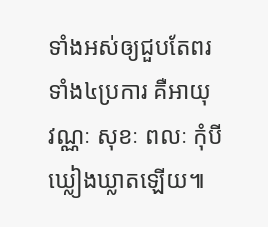ទាំងអស់ឲ្យជួបតែពរទាំង៤ប្រការ គឺអាយុ វណ្ណៈ សុខៈ ពលៈ កុំបី ឃ្លៀងឃ្លាតឡើយ៕